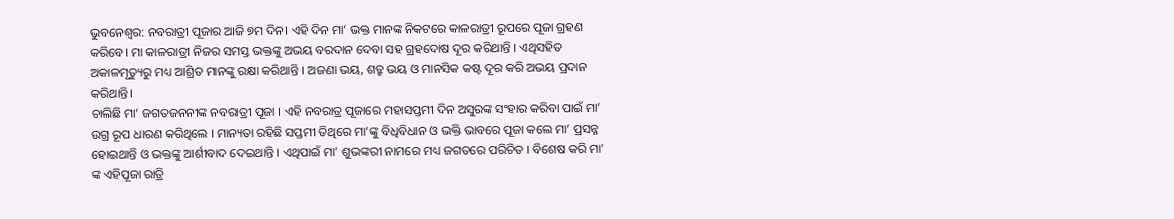ଭୁବନେଶ୍ଵର: ନବରାତ୍ରୀ ପୂଜାର ଆଜି ୭ମ ଦିନ। ଏହି ଦିନ ମା’ ଭକ୍ତ ମାନଙ୍କ ନିକଟରେ କାଳରାତ୍ରୀ ରୂପରେ ପୂଜା ଗ୍ରହଣ କରିବେ। ମା କାଳରାତ୍ରୀ ନିଜର ସମସ୍ତ ଭକ୍ତଙ୍କୁ ଅଭୟ ବରଦାନ ଦେବା ସହ ଗ୍ରହଦୋଷ ଦୂର କରିଥାନ୍ତି । ଏଥିସହିତ ଅକାଳମୃତ୍ୟୁରୁ ମଧ୍ୟ ଆଶ୍ରିତ ମାନଙ୍କୁ ରକ୍ଷା କରିଥାନ୍ତି । ଅଜଣା ଭୟ, ଶତ୍ରୁ ଭୟ ଓ ମାନସିକ କଷ୍ଟ ଦୂର କରି ଅଭୟ ପ୍ରଦାନ କରିଥାନ୍ତି।
ଚାଲିଛି ମା’ ଜଗତଜନନୀଙ୍କ ନବରାତ୍ରୀ ପୂଜା । ଏହି ନବରାତ୍ର ପୂଜାରେ ମହାସପ୍ତମୀ ଦିନ ଅସୁରଙ୍କ ସଂହାର କରିବା ପାଇଁ ମା’ ଉଗ୍ର ରୂପ ଧାରଣ କରିଥିଲେ । ମାନ୍ୟତା ରହିଛି ସପ୍ତମୀ ତିଥିରେ ମା’ଙ୍କୁ ବିଧିବିଧାନ ଓ ଭକ୍ତି ଭାବରେ ପୂଜା କଲେ ମା’ ପ୍ରସନ୍ନ ହୋଇଥାନ୍ତି ଓ ଭକ୍ତଙ୍କୁ ଆର୍ଶୀବାଦ ଦେଇଥାନ୍ତି । ଏଥିପାଇଁ ମା’ ଶୁଭଙ୍କରୀ ନାମରେ ମଧ୍ୟ ଜଗତରେ ପରିଚିତ । ବିଶେଷ କରି ମା’ ଙ୍କ ଏହିପୂଜା ରାତ୍ରି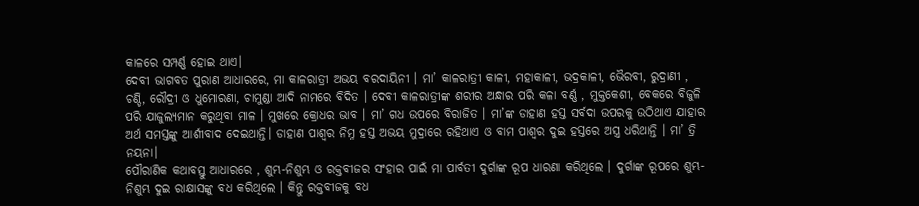କାଳରେ ସମ୍ପର୍ଣ୍ଣ ହୋଇ ଥାଏ।
ଦେବୀ ଭାଗବତ ପୁରାଣ ଆଧାରରେ, ମା କାଳରାତ୍ରୀ ଅଭୟ ବରଦାୟିନୀ । ମା’ କାଳରାତ୍ରୀ କାଳୀ, ମହାକାଳୀ, ଭଦ୍ରକାଳୀ, ଭୈରବୀ, ରୁଦ୍ରାଣୀ , ଚଣ୍ଡି, ରୌଦ୍ରୀ ଓ ଧୁମୋରଣା, ଚାମୁଣ୍ଡା ଆଦି ନାମରେ ବିଦିତ । ଦେବୀ କାଳରାତ୍ରୀଙ୍କ ଶରୀର ଅନ୍ଧାର ପରି କଳା ବର୍ଣ୍ଣ , ମୁକ୍ତକେଶୀ, ବେକରେ ବିଜୁଳି ପରି ଯାଜୁଲ୍ୟମାନ କରୁଥିବା ମାଳ । ମୁଖରେ କ୍ରୋଧର ଭାବ । ମା’ ଗଧ ଉପରେ ବିରାଜିତ । ମା’ଙ୍କ ଡାହାଣ ହସ୍ତ ସର୍ବଦା ଉପରକୁ ଉଠିଥାଏ ଯାହାର ଅର୍ଥ ସମସ୍ତଙ୍କୁ ଆର୍ଶୀବାଦ ଦେଇଥାନ୍ତି। ଡାହାଣ ପାଶ୍ବର ନିମ୍ନ ହସ୍ତ ଅଭୟ ମୁଦ୍ରାରେ ରହିଥାଏ ଓ ବାମ ପାଶ୍ବର ଦୁଇ ହସ୍ତରେ ଅସ୍ତ୍ର ଧରିଥାନ୍ତି । ମା’ ତ୍ରି ନୟନା।
ପୌରାଣିକ କଥାବସ୍ତୁ ଆଧାରରେ , ଶୁମ୍ଭ-ନିଶୁମ୍ଭ ଓ ରକ୍ତବୀଜର ସଂହାର ପାଇଁ ମା ପାର୍ବତୀ ଦୁର୍ଗାଙ୍କ ରୂପ ଧାରଣା କରିଥିଲେ । ଦୁର୍ଗାଙ୍କ ରୂପରେ ଶୁମ୍ଭ-ନିଶୁମ୍ଭ ଦୁଇ ରାକ୍ଷାସଙ୍କୁ ବଧ କରିଥିଲେ । କିନ୍ତୁ ରକ୍ତବୀଜକୁ ବଧ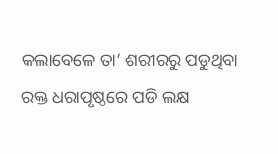କଲାବେଳେ ତା’ ଶରୀରରୁ ପଡୁଥିବା ରକ୍ତ ଧରାପୃଷ୍ଠରେ ପଡି ଲକ୍ଷ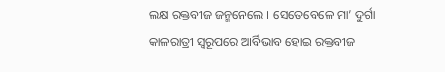ଲକ୍ଷ ରକ୍ତବୀଜ ଜନ୍ମନେଲେ । ସେତେବେଳେ ମା’ ଦୁର୍ଗା କାଳରାତ୍ରୀ ସ୍ବରୂପରେ ଆର୍ବିଭାବ ହୋଇ ରକ୍ତବୀଜ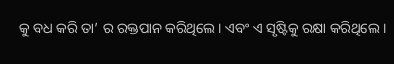କୁ ବଧ କରି ତା’ ର ରକ୍ତପାନ କରିଥିଲେ। ଏବଂ ଏ ସୃଷ୍ଟିକୁ ରକ୍ଷା କରିଥିଲେ ।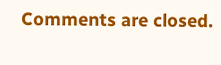Comments are closed.